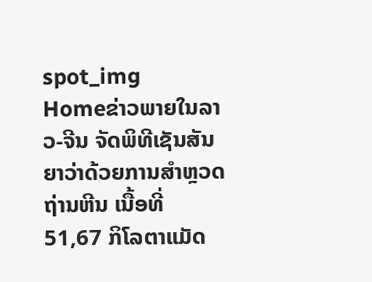spot_img
Homeຂ່າວພາຍໃນລາວ-ຈີນ ຈັດພິທີເຊັນສັນຍາວ່າດ້ວຍການສຳຫຼວດຖ່ານຫີນ ເນື້ອທີ່ 51,67 ກິໂລຕາແມັດ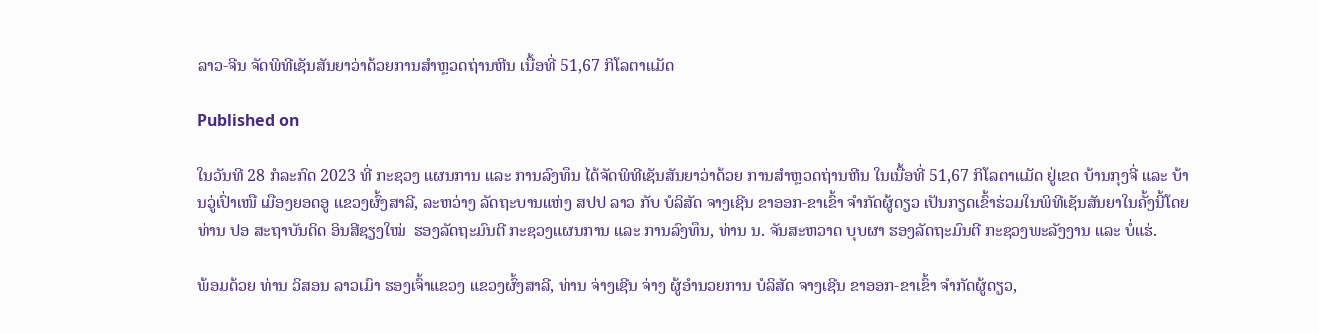ລາວ-ຈີນ ຈັດພິທີເຊັນສັນຍາວ່າດ້ວຍການສຳຫຼວດຖ່ານຫີນ ເນື້ອທີ່ 51,67 ກິໂລຕາແມັດ

Published on

ໃນວັນທີ 28 ກໍລະກົດ 2023 ທີ່ ກະຊວງ ແຜນການ ແລະ ການລົງທຶນ ໄດ້ຈັດພິທີເຊັນສັນຍາວ່າດ້ວຍ ການສຳຫຼວດຖ່ານຫີນ ໃນເນື້ອທີ່ 51,67 ກິໂລຕາແມັດ ຢູ່ເຂດ ບ້ານກຸງຈີ່ ແລະ ບ້ານວູ່ເປົ່າເໜື ເມືອງຍອດອູ ແຂວງຜົ້ງສາລີ, ລະຫວ່າງ ລັດຖະບານແຫ່ງ ສປປ ລາວ ກັບ ບໍລິສັດ ຈາງເຊີນ ຂາອອກ-ຂາເຂົ້າ ຈຳກັດຜູ້ດຽວ ເປັນກຽດເຂົ້າຮ່ວມໃນພິທີເຊັນສັນຍາໃນຄັ້ງນີ້ໂດຍ ທ່ານ ປອ ສະຖາບັນດິດ ອິນສີຊຽງໃໝ່  ຮອງລັດຖະມົນຕີ ກະຊວງແຜນການ ແລະ ການລົງທຶນ, ທ່ານ ນ. ຈັນສະຫວາດ ບຸບຜາ ຮອງລັດຖະມົນຕີ ກະຊວງພະລັງງານ ແລະ ບໍ່ແຮ່.

ພ້ອມດ້ວຍ ທ່ານ ວິສອນ ລາວເມົາ ຮອງເຈົ້າແຂວງ ແຂວງຜົ້ງສາລີ, ທ່ານ ຈ່າງເຊີນ ຈ່າງ ຜູ້ອຳນວຍການ ບໍລິສັດ ຈາງເຊີນ ຂາອອກ-ຂາເຂົ້າ ຈຳກັດຜູ້ດຽວ,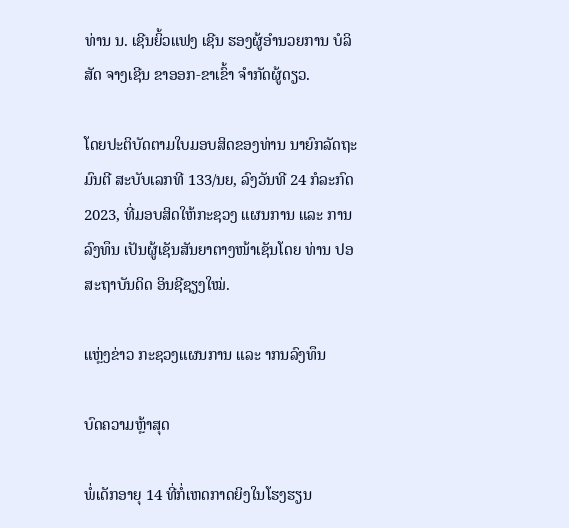ທ່ານ ນ. ເຊີນຍິ້ວແຟງ ເຊີນ ຮອງຜູ້ອຳນວຍການ ບໍລິສັດ ຈາງເຊີນ ຂາອອກ-ຂາເຂົ້າ ຈຳກັດຜູ້ດຽວ.

ໂດຍປະຕິບັດຕາມໃບມອບສິດຂອງທ່ານ ນາຍົກລັດຖະມົນຕີ ສະບັບເລກທີ 133/ນຍ, ລົງວັນທີ 24 ກໍລະກົດ 2023, ທີ່ມອບສິດໃຫ້ກະຊວງ ແຜນການ ແລະ ການລົງທຶນ ເປັນຜູ້ເຊັນສັນຍາຕາງໜ້າເຊັນໂດຍ ທ່ານ ປອ ສະຖາບັນດິດ ອິນຊີຊຽງໃໝ່.

ແຫຼ່ງຂ່າວ ກະຊວງແຜນການ ແລະ າກນລົງທຶນ

ບົດຄວາມຫຼ້າສຸດ

ພໍ່ເດັກອາຍຸ 14 ທີ່ກໍ່ເຫດກາດຍິງໃນໂຮງຮຽນ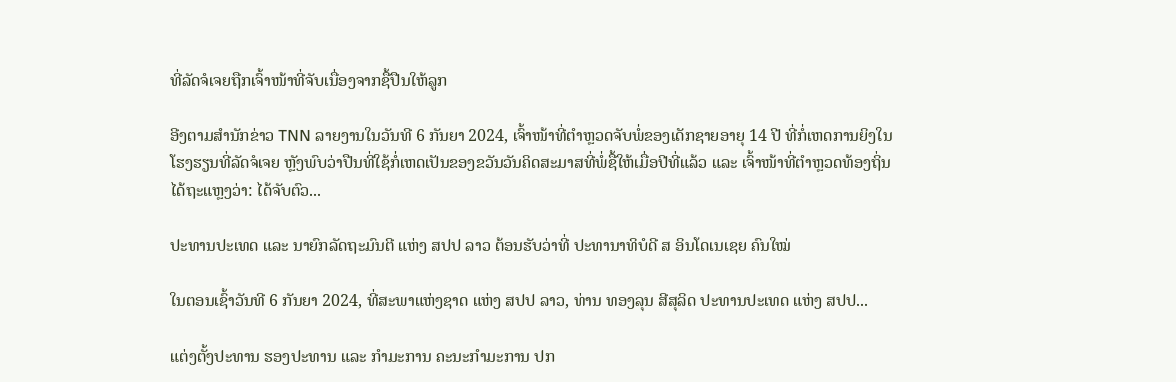ທີ່ລັດຈໍເຈຍຖືກເຈົ້າໜ້າທີ່ຈັບເນື່ອງຈາກຊື້ປືນໃຫ້ລູກ

ອີງຕາມສຳນັກຂ່າວ TNN ລາຍງານໃນວັນທີ 6 ກັນຍາ 2024, ເຈົ້າໜ້າທີ່ຕຳຫຼວດຈັບພໍ່ຂອງເດັກຊາຍອາຍຸ 14 ປີ ທີ່ກໍ່ເຫດການຍິງໃນໂຮງຮຽນທີ່ລັດຈໍເຈຍ ຫຼັງພົບວ່າປືນທີ່ໃຊ້ກໍ່ເຫດເປັນຂອງຂວັນວັນຄິດສະມາສທີ່ພໍ່ຊື້ໃຫ້ເມື່ອປີທີ່ແລ້ວ ແລະ ເຈົ້າໜ້າທີ່ຕຳຫຼວດທ້ອງຖິ່ນໄດ້ຖະແຫຼງວ່າ: ໄດ້ຈັບຕົວ...

ປະທານປະເທດ ແລະ ນາຍົກລັດຖະມົນຕີ ແຫ່ງ ສປປ ລາວ ຕ້ອນຮັບວ່າທີ່ ປະທານາທິບໍດີ ສ ອິນໂດເນເຊຍ ຄົນໃໝ່

ໃນຕອນເຊົ້າວັນທີ 6 ກັນຍາ 2024, ທີ່ສະພາແຫ່ງຊາດ ແຫ່ງ ສປປ ລາວ, ທ່ານ ທອງລຸນ ສີສຸລິດ ປະທານປະເທດ ແຫ່ງ ສປປ...

ແຕ່ງຕັ້ງປະທານ ຮອງປະທານ ແລະ ກຳມະການ ຄະນະກຳມະການ ປກ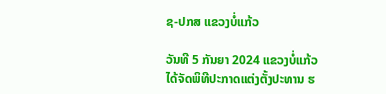ຊ-ປກສ ແຂວງບໍ່ແກ້ວ

ວັນທີ 5 ກັນຍາ 2024 ແຂວງບໍ່ແກ້ວ ໄດ້ຈັດພິທີປະກາດແຕ່ງຕັ້ງປະທານ ຮ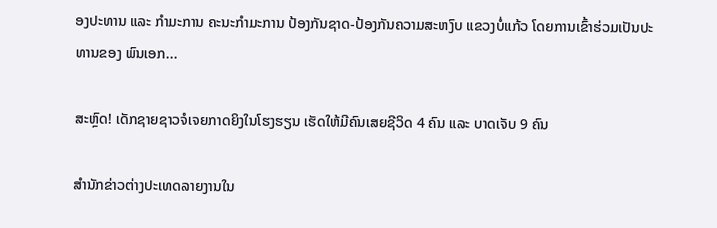ອງປະທານ ແລະ ກຳມະການ ຄະນະກຳມະການ ປ້ອງກັນຊາດ-ປ້ອງກັນຄວາມສະຫງົບ ແຂວງບໍ່ແກ້ວ ໂດຍການເຂົ້າຮ່ວມເປັນປະທານຂອງ ພົນເອກ...

ສະຫຼົດ! ເດັກຊາຍຊາວຈໍເຈຍກາດຍິງໃນໂຮງຮຽນ ເຮັດໃຫ້ມີຄົນເສຍຊີວິດ 4 ຄົນ ແລະ ບາດເຈັບ 9 ຄົນ

ສຳນັກຂ່າວຕ່າງປະເທດລາຍງານໃນ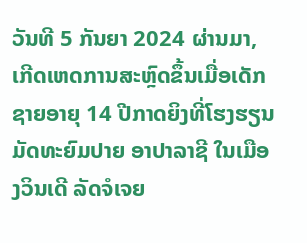ວັນທີ 5 ກັນຍາ 2024 ຜ່ານມາ, ເກີດເຫດການສະຫຼົດຂຶ້ນເມື່ອເດັກຊາຍອາຍຸ 14 ປີກາດຍິງທີ່ໂຮງຮຽນມັດທະຍົມປາຍ ອາປາລາຊີ ໃນເມືອງວິນເດີ ລັດຈໍເຈຍ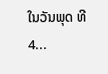ໃນວັນພຸດ ທີ 4...